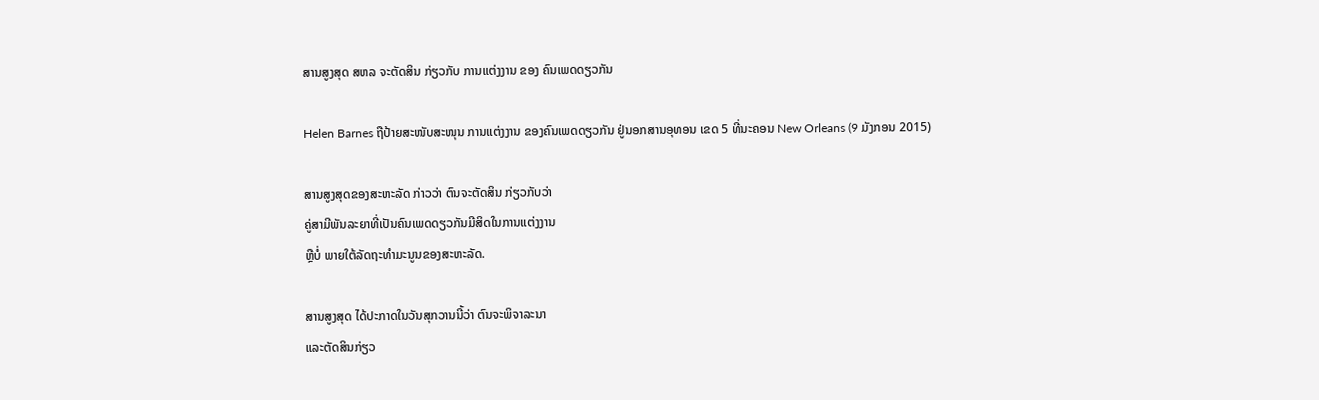ສານສູງສຸດ ສຫລ ຈະຕັດສິນ ກ່ຽວກັບ ການແຕ່ງງານ ຂອງ ຄົນເພດດຽວກັນ

Helen Barnes ຖືປ້າຍສະໜັບສະໜຸນ ການແຕ່ງງານ ຂອງຄົນເພດດຽວກັນ ຢູ່ນອກສານອຸທອນ ເຂດ 5 ທີ່ນະຄອນ New Orleans (9 ມັງກອນ 2015)

ສານສູງສຸດຂອງສະຫະລັດ ກ່າວວ່າ ຕົນຈະຕັດສິນ ກ່ຽວກັບວ່າ
ຄູ່ສາມີພັນລະຍາທີ່ເປັນຄົນເພດດຽວກັນມີສິດໃນການແຕ່ງງານ
ຫຼືບໍ່ ພາຍໃຕ້ລັດຖະທຳມະນູນຂອງສະຫະລັດ.

ສານສູງສຸດ ໄດ້ປະກາດໃນວັນສຸກວານນີ້ວ່າ ຕົນຈະພິຈາລະນາ
ແລະຕັດສິນກ່ຽວ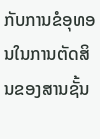ກັບການຂໍອຸທອນໃນການຕັດສິນຂອງສານຊັ້ນ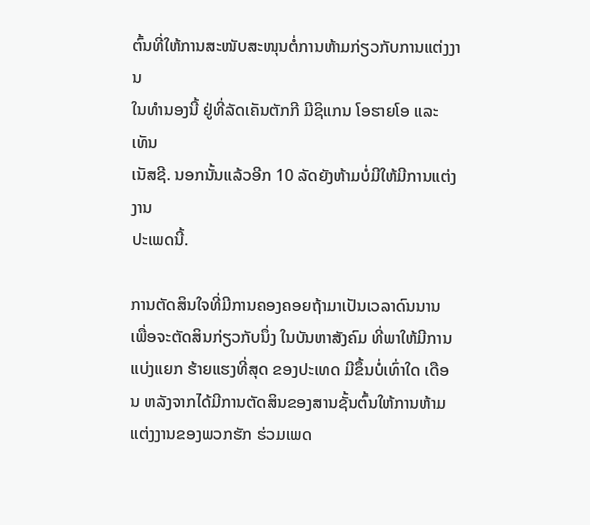ຕົ້ນທີ່ໃຫ້ການສະໜັບສະໜຸນຕໍ່ການຫ້າມກ່ຽວກັບການແຕ່ງງານ
ໃນທຳນອງນີ້ ຢູ່ທີ່ລັດເຄັນຕັກກີ ມີຊິແກນ ໂອຮາຍໂອ ແລະເທັນ
ເນັສຊີ. ນອກນັ້ນແລ້ວອີກ 10 ລັດຍັງຫ້າມບໍ່ມີໃຫ້ມີການແຕ່ງງານ
ປະເພດນີ້.

ການຕັດສິນໃຈທີ່ມີການຄອງຄອຍຖ້າມາເປັນເວລາດົນນານ ເພື່ອຈະຕັດສິນກ່ຽວກັບນຶ່ງ ໃນບັນຫາສັງຄົມ ທີ່ພາໃຫ້ມີການແບ່ງແຍກ ຮ້າຍແຮງທີ່ສຸດ ຂອງປະເທດ ມີຂຶ້ນບໍ່ເທົ່າໃດ ເດືອນ ຫລັງຈາກໄດ້ມີການຕັດສິນຂອງສານຊັ້ນຕົ້ນໃຫ້ການຫ້າມແຕ່ງງານຂອງພວກຮັກ ຮ່ວມເພດ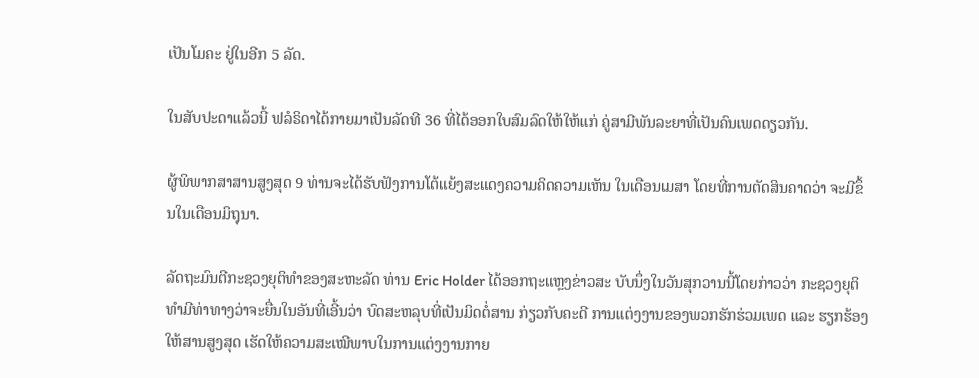ເປັນໂມຄະ ຢູ່ໃນອີກ 5 ລັດ.

ໃນສັບປະດາແລ້ວນີ້ ຟລໍຣິດາໄດ້ກາຍມາເປັນລັດທີ 36 ທີ່ໄດ້ອອກໃບສົມລົດໃຫ້ໃຫ້ແກ່ ຄູ່ສາມີພັນລະຍາທີ່ເປັນຄົນເພດດຽວກັນ.

ຜູ້ພິພາກສາສານສູງສຸດ 9 ທ່ານຈະໄດ້ຮັບຟັງການໂຕ້ແຍ້ງສະແດງຄວາມຄິດຄວາມເຫັນ ໃນເດືອນເມສາ ໂດຍທີ່ການຕັດສິນຄາດວ່າ ຈະມີຂຶ້ນໃນເດືອນມິຖຸນາ.

ລັດຖະມົນຕີກະຊວງຍຸຕິທຳຂອງສະຫະລັດ ທ່ານ Eric Holder ໄດ້ອອກຖະແຫຼງຂ່າວສະ ບັບນຶ່ງໃນວັນສຸກວານນີ້ໂດຍກ່າວວ່າ ກະຊວງຍຸຕິທຳມີທ່າທາງວ່າຈະຍື່ນໃນອັນທີ່ເອີ້ນວ່າ ບົດສະຫລຸບທີ່ເປັນມິດຕໍ່ສານ ກ່ຽວກັບຄະດີ ການແຕ່ງງານຂອງພວກຮັກຮ່ວມເພດ ແລະ ຮຽກຮ້ອງໃຫ້ສານສູງສຸດ ເຮັດໃຫ້ຄວາມສະເໝີພາບໃນການແຕ່ງງານກາຍ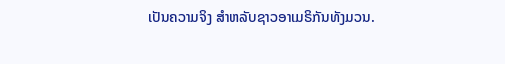ເປັນຄວາມຈິງ ສຳຫລັບຊາວອາເມຣິກັນທັງມວນ.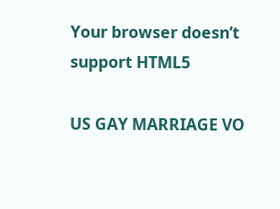Your browser doesn’t support HTML5

US GAY MARRIAGE VO